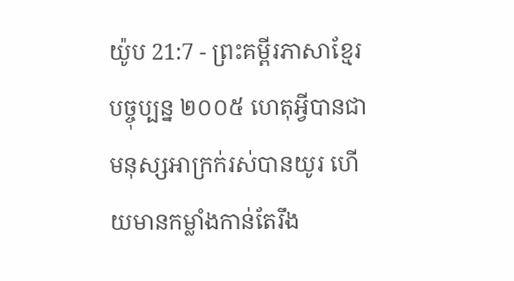យ៉ូប 21:7 - ព្រះគម្ពីរភាសាខ្មែរបច្ចុប្បន្ន ២០០៥ ហេតុអ្វីបានជាមនុស្សអាក្រក់រស់បានយូរ ហើយមានកម្លាំងកាន់តែរឹង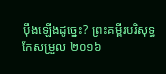ប៉ឹងឡើងដូច្នេះ? ព្រះគម្ពីរបរិសុទ្ធកែសម្រួល ២០១៦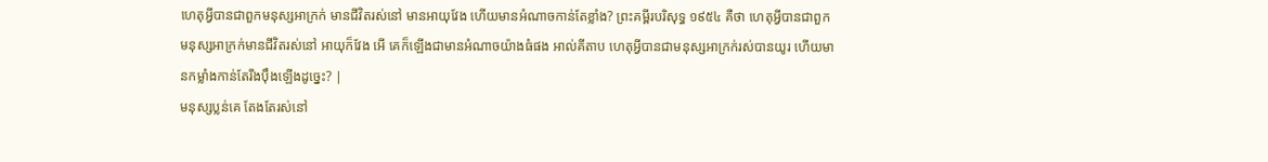ហេតុអ្វីបានជាពួកមនុស្សអាក្រក់ មានជីវិតរស់នៅ មានអាយុវែង ហើយមានអំណាចកាន់តែខ្លាំង? ព្រះគម្ពីរបរិសុទ្ធ ១៩៥៤ គឺថា ហេតុអ្វីបានជាពួកមនុស្សអាក្រក់មានជីវិតរស់នៅ អាយុក៏វែង អើ គេក៏ឡើងជាមានអំណាចយ៉ាងធំផង អាល់គីតាប ហេតុអ្វីបានជាមនុស្សអាក្រក់រស់បានយូរ ហើយមានកម្លាំងកាន់តែរឹងប៉ឹងឡើងដូច្នេះ? |
មនុស្សប្លន់គេ តែងតែរស់នៅ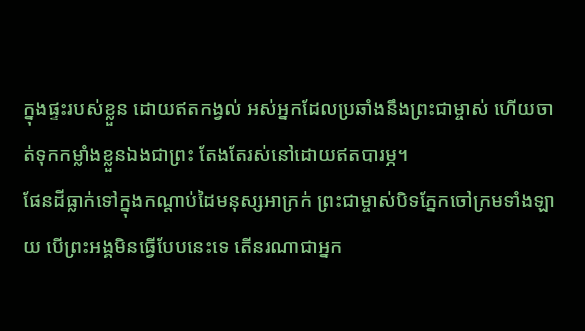ក្នុងផ្ទះរបស់ខ្លួន ដោយឥតកង្វល់ អស់អ្នកដែលប្រឆាំងនឹងព្រះជាម្ចាស់ ហើយចាត់ទុកកម្លាំងខ្លួនឯងជាព្រះ តែងតែរស់នៅដោយឥតបារម្ភ។
ផែនដីធ្លាក់ទៅក្នុងកណ្ដាប់ដៃមនុស្សអាក្រក់ ព្រះជាម្ចាស់បិទភ្នែកចៅក្រមទាំងឡាយ បើព្រះអង្គមិនធ្វើបែបនេះទេ តើនរណាជាអ្នក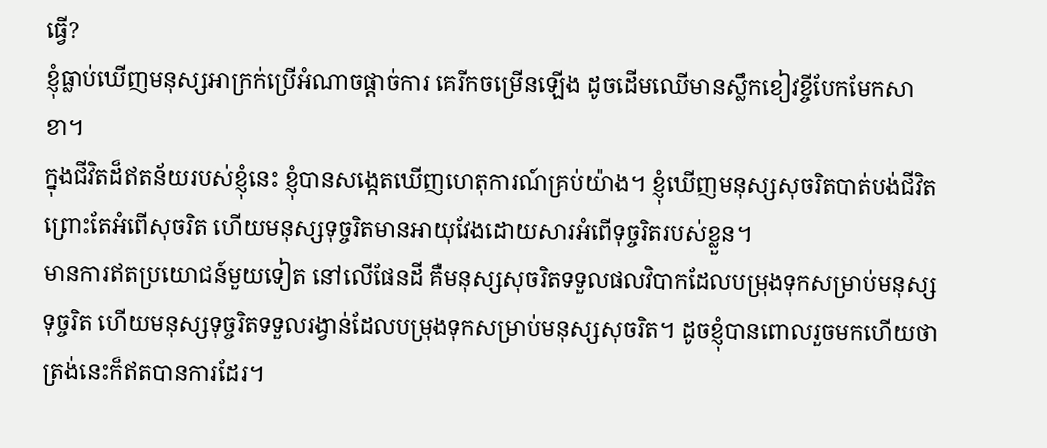ធ្វើ?
ខ្ញុំធ្លាប់ឃើញមនុស្សអាក្រក់ប្រើអំណាចផ្ដាច់ការ គេរីកចម្រើនឡើង ដូចដើមឈើមានស្លឹកខៀវខ្ចីបែកមែកសាខា។
ក្នុងជីវិតដ៏ឥតន័យរបស់ខ្ញុំនេះ ខ្ញុំបានសង្កេតឃើញហេតុការណ៍គ្រប់យ៉ាង។ ខ្ញុំឃើញមនុស្សសុចរិតបាត់បង់ជីវិត ព្រោះតែអំពើសុចរិត ហើយមនុស្សទុច្ចរិតមានអាយុវែងដោយសារអំពើទុច្ចរិតរបស់ខ្លួន។
មានការឥតប្រយោជន៍មួយទៀត នៅលើផែនដី គឺមនុស្សសុចរិតទទួលផលវិបាកដែលបម្រុងទុកសម្រាប់មនុស្សទុច្ចរិត ហើយមនុស្សទុច្ចរិតទទួលរង្វាន់ដែលបម្រុងទុកសម្រាប់មនុស្សសុចរិត។ ដូចខ្ញុំបានពោលរួចមកហើយថា ត្រង់នេះក៏ឥតបានការដែរ។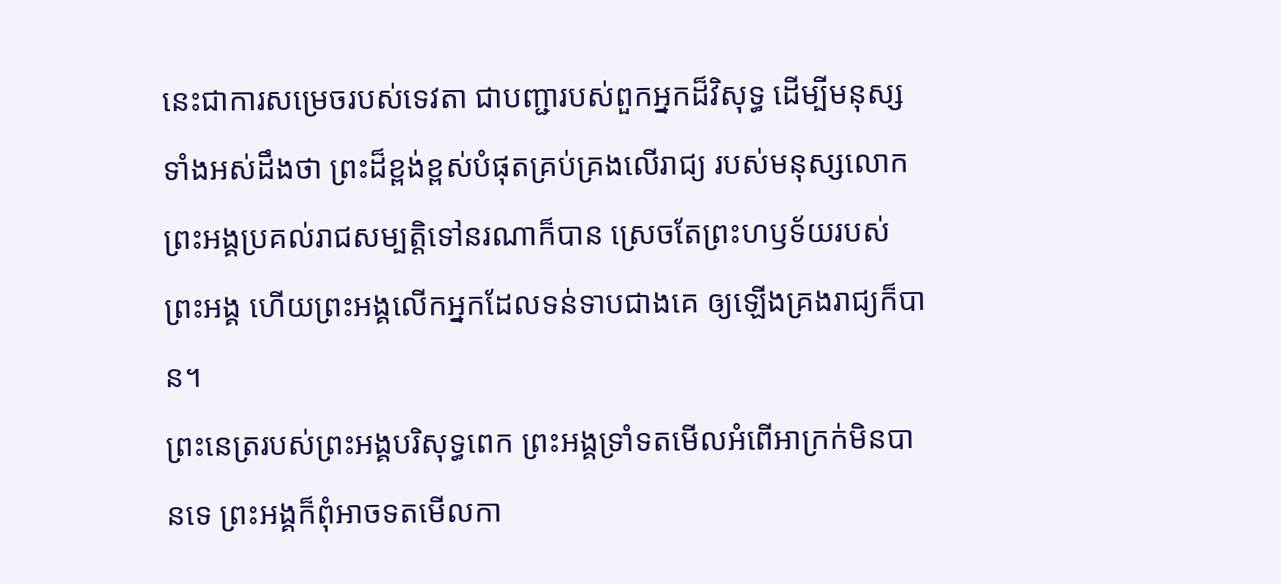នេះជាការសម្រេចរបស់ទេវតា ជាបញ្ជារបស់ពួកអ្នកដ៏វិសុទ្ធ ដើម្បីមនុស្សទាំងអស់ដឹងថា ព្រះដ៏ខ្ពង់ខ្ពស់បំផុតគ្រប់គ្រងលើរាជ្យ របស់មនុស្សលោក ព្រះអង្គប្រគល់រាជសម្បត្តិទៅនរណាក៏បាន ស្រេចតែព្រះហឫទ័យរបស់ព្រះអង្គ ហើយព្រះអង្គលើកអ្នកដែលទន់ទាបជាងគេ ឲ្យឡើងគ្រងរាជ្យក៏បាន។
ព្រះនេត្ររបស់ព្រះអង្គបរិសុទ្ធពេក ព្រះអង្គទ្រាំទតមើលអំពើអាក្រក់មិនបានទេ ព្រះអង្គក៏ពុំអាចទតមើលកា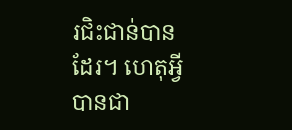រជិះជាន់បានដែរ។ ហេតុអ្វីបានជា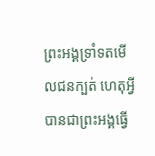ព្រះអង្គទ្រាំទតមើលជនក្បត់ ហេតុអ្វីបានជាព្រះអង្គធ្វើ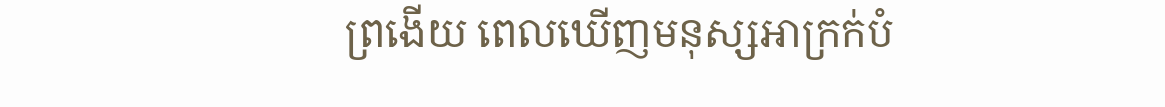ព្រងើយ ពេលឃើញមនុស្សអាក្រក់បំ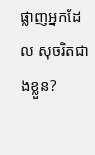ផ្លាញអ្នកដែល សុចរិតជាងខ្លួន?